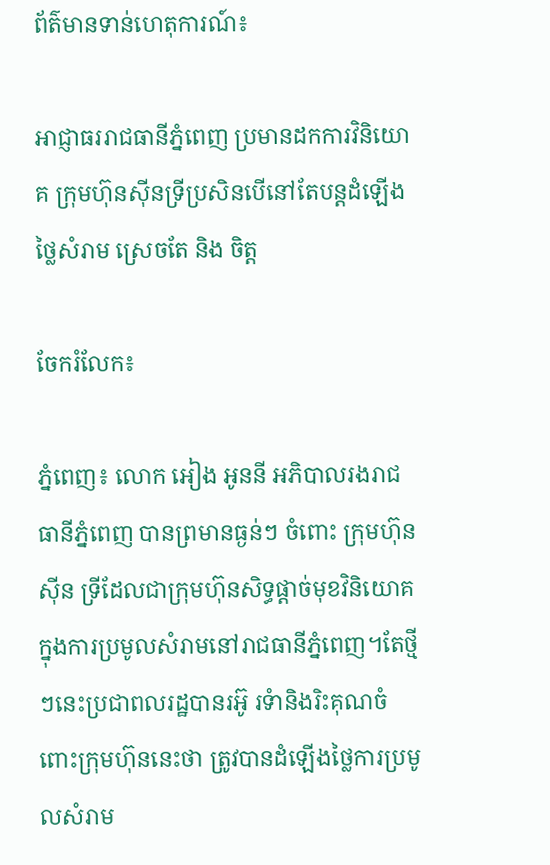ព័ត៌មានទាន់ហេតុការណ៍៖

អាជ្ញាធររាជធានីភ្នំពេញ ប្រមានដកការវិនិយោគ ក្រុមហ៊ុនស៊ីនទ្រីប្រសិនបើនៅតែបន្ដដំឡើងថ្លៃសំរាម ស្រេចតែ និង ចិត្ដ

ចែករំលែក៖

ភ្នំពេញ៖ លោក អៀង អូននី អភិបាលរងរាជធានីភ្នំពេញ បានព្រមានធ្ងន់ៗ ចំពោះ ក្រុមហ៊ុន ស៊ីន ទ្រីដែលជាក្រុមហ៊ុនសិទ្ធផ្តាច់មុខវិនិយោគក្នុងការប្រមូលសំរាមនៅរាជធានីភ្នំពេញ។តែថ្មីៗនេះប្រជាពលរដ្ឋបានរអ៊ូ រទំានិងរិះគុណចំពោះក្រុមហ៊ុននេះថា ត្រូវបានដំឡើងថ្លៃការប្រមូលសំរាម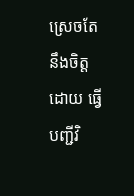ស្រេចតែនឹងចិត្ដ ដោយ ធ្វើបញ្ជីវិ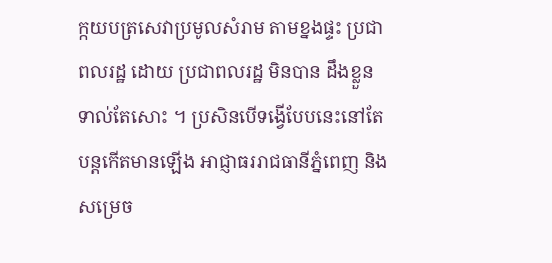ក្កយបត្រសេវាប្រមូលសំរាម តាមខ្នងផ្ទះ ប្រជាពលរដ្ឋ ដោយ ប្រជាពលរដ្ឋ មិនបាន ដឹងខ្លួនទាល់តែសោះ ។ ប្រសិនបើទង្វើបែបនេះនៅតែបន្ដកើតមានឡើង អាជ្ញាធររាជធានីភ្នំពេញ និងសម្រេច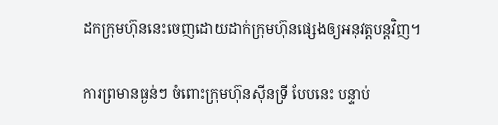ដកក្រុមហ៊ុននេះចេញដោយដាក់ក្រុមហ៊ុនផ្សេងឲ្យអនុវត្ដបន្ដវិញ។

ការព្រមានធ្ងន់ៗ ចំពោះក្រុមហ៊ុនស៊ីនទ្រី បែបនេះ បន្ទាប់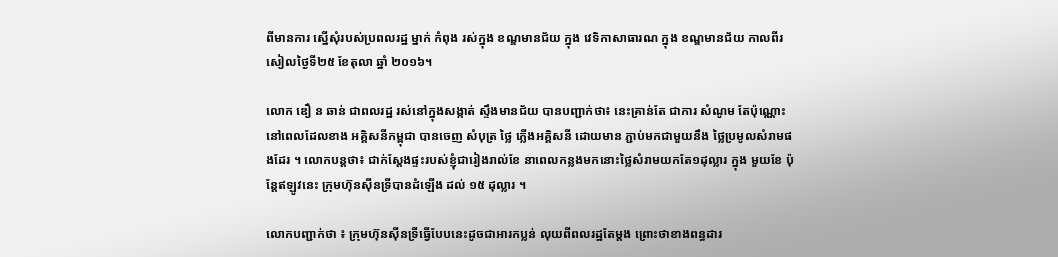ពីមានការ ស្នើសុំរបស់ប្រពលរដ្ឋ ម្នាក់ កំពុង រស់ក្នុង ខណ្ឌមានជ័យ ក្នុង វេទិកាសាធារណ ក្នុង ខណ្ឌមានជ័យ កាលពីរសៀលថ្ងៃទី២៥ ខែតុលា ឆ្នាំ ២០១៦។

លោក ឌឿ ន ឆាន់ ជាពលរដ្ឋ រស់នៅក្នុងសង្កាត់ ស្ទឹងមានជ័យ បានបញ្ជាក់ថា៖ នេះគ្រាន់តែ ជាការ សំណូម តែប៉ុណ្ណោះ នៅពេលដែលខាង អគ្គិសនីកម្ពុជា បានចេញ សំបុត្រ ថ្លៃ ភ្លើងអគ្គិសនី ដោយមាន ភ្ជាប់មកជាមួយនឹង ថ្លៃប្រមូលសំរាមផងដែរ ។ លោកបន្តថា៖ ជាក់ស្តែងផ្ទះរបស់ខ្ញុំជារៀងរាល់ខែ នាពេលកន្លងមកនោះថ្លៃសំរាមយកតែ១ដុល្លារ ក្នុង មួយខែ ប៉ុន្តែឥឡូវនេះ ក្រុមហ៊ុនស៊ីនទ្រីបានដំឡើង ដល់ ១៥ ដុល្លារ ។

លោកបញ្ជាក់ថា ៖ ក្រុមហ៊ុនស៊ីនទ្រីធ្វើបែបនេះដូចជាអារកប្លន់ លុយពីពលរដ្ឋតែម្តង ព្រោះថាខាងពន្ធដារ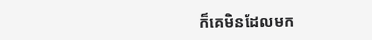ក៏គេមិនដែលមក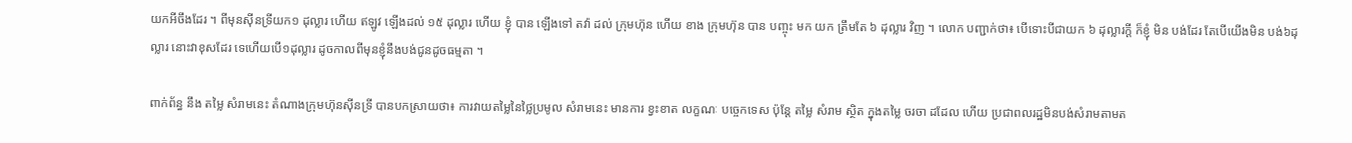យកអីចឹងដែរ ។ ពីមុនស៊ីនទ្រីយក១ ដុល្លារ ហើយ ឥឡូវ ឡើងដល់ ១៥ ដុល្លារ ហើយ ខ្ញុំ បាន ឡើងទៅ តវ៉ា ដល់ ក្រុមហ៊ុន ហើយ ខាង ក្រុមហ៊ុន បាន បញ្ចុះ មក យក ត្រឹមតែ ៦ ដុល្លារ វិញ ។ លោក បញ្ជាក់ថា៖ បើទោះបីជាយក ៦ ដុល្លារក្តី ក៏ខ្ញុំ មិន បង់ដែរ តែបើយើងមិន បង់៦ដុល្លារ នោះវាខុសដែរ ទេហើយបើ១ដុល្លារ ដូចកាលពីមុនខ្ញុំនឹងបង់ជូនដូចធម្មតា ។

ពាក់ព័ន្ធ នឹង តម្លៃ សំរាមនេះ តំណាងក្រុមហ៊ុនស៊ីនទ្រី បានបកស្រាយថា៖ ការវាយតម្លៃនៃថ្លៃប្រមូល សំរាមនេះ មានការ ខ្វះខាត លក្ខណៈ បច្ចេកទេស ប៉ុន្តែ តម្លៃ សំរាម ស្ថិត ក្នុងតម្លៃ ចរចា ដដែល ហើយ ប្រជាពលរដ្ឋមិនបង់សំរាមតាមត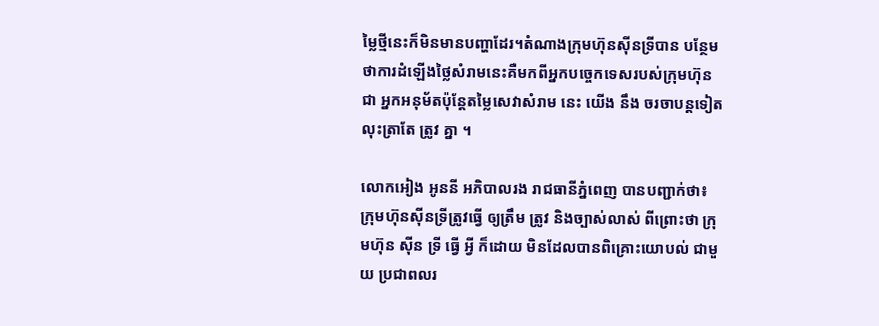ម្លៃថ្មីនេះក៏មិនមានបញ្ហាដែរ។តំណាងក្រុមហ៊ុនស៊ីនទ្រីបាន បន្ថែមថាការដំឡើងថ្លៃសំរាមនេះគឺមកពីអ្នកបច្ចេកទេសរបស់ក្រុមហ៊ុនជា អ្នកអនុម័តប៉ុន្តែតម្លៃសេវាសំរាម នេះ យើង នឹង ចរចាបន្តទៀត លុះត្រាតែ ត្រូវ គ្នា ។

លោកអៀង អូននី អភិបាលរង រាជធានីភ្នំពេញ បានបញ្ជាក់ថា៖ ក្រុមហ៊ុនស៊ីនទ្រីត្រូវធ្វើ ឲ្យត្រឹម ត្រូវ និងច្បាស់លាស់ ពីព្រោះថា ក្រុមហ៊ុន ស៊ីន ទ្រី ធ្វើ អ្វី ក៏ដោយ មិនដែលបានពិគ្រោះយោបល់ ជាមួយ ប្រជាពលរ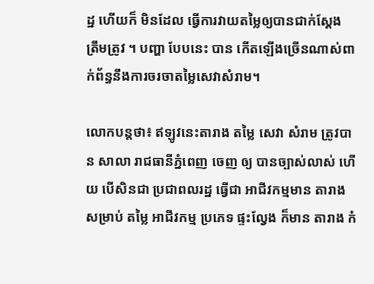ដ្ឋ ហើយក៏ មិនដែល ធ្វើការវាយតម្លៃឲ្យបានជាក់ស្តែង ត្រឹមត្រូវ ។ បញ្ហា បែបនេះ បាន កើតឡើងច្រើនណាស់ពាក់ព័ន្ធនឹងការចរចាតម្លៃសេវាសំរាម។

លោកបន្តថា៖ ឥឡូវនេះតារាង តម្លៃ សេវា សំរាម ត្រូវបាន សាលា រាជធានីភ្នំពេញ ចេញ ឲ្យ បានច្បាស់លាស់ ហើយ បើសិនជា ប្រជាពលរដ្ឋ ធ្វើជា អាជីវកម្មមាន តារាង សម្រាប់ តម្លៃ អាជីវកម្ម ប្រភេទ ផ្ទះល្វែង ក៏មាន តារាង កំ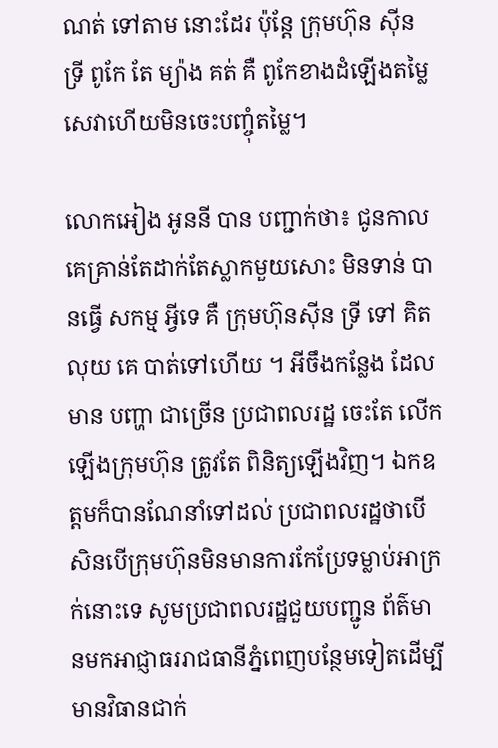ណត់ ទៅតាម នោះដែរ ប៉ុន្តែ ក្រុមហ៊ុន ស៊ីន ទ្រី ពូកែ តែ ម្យ៉ាង គត់ គឺ ពូកែខាងដំឡើងតម្លៃសេវាហើយមិនចេះបញ្ចុំតម្លៃ។

លោកអៀង អូននី បាន បញ្ជាក់ថា៖ ជូនកាលគេគ្រាន់តែដាក់តែស្លាកមួយសោះ មិនទាន់ បានធ្វើ សកម្ម អ្វីទេ គឺ ក្រុមហ៊ុនស៊ីន ទ្រី ទៅ គិតលុយ គេ បាត់ទៅហើយ ។ អីចឹងកន្លែង ដែលមាន បញ្ហា ជាច្រើន ប្រជាពលរដ្ឋ ចេះតែ លើកឡើងក្រុមហ៊ុន ត្រូវតែ ពិនិត្យឡើងវិញ។ ឯកឧត្ដមក៏បានណែនាំទៅដល់ ប្រជាពលរដ្ឋថាបើសិនបើក្រុមហ៊ុនមិនមានការកែប្រែទម្លាប់អាក្រក់នោះទេ សូមប្រជាពលរដ្ឋជួយបញ្ជូន ព័ត៌មានមកអាជ្ញាធររាជធានីភ្នំពេញបន្ថែមទៀតដើម្បីមានវិធានជាក់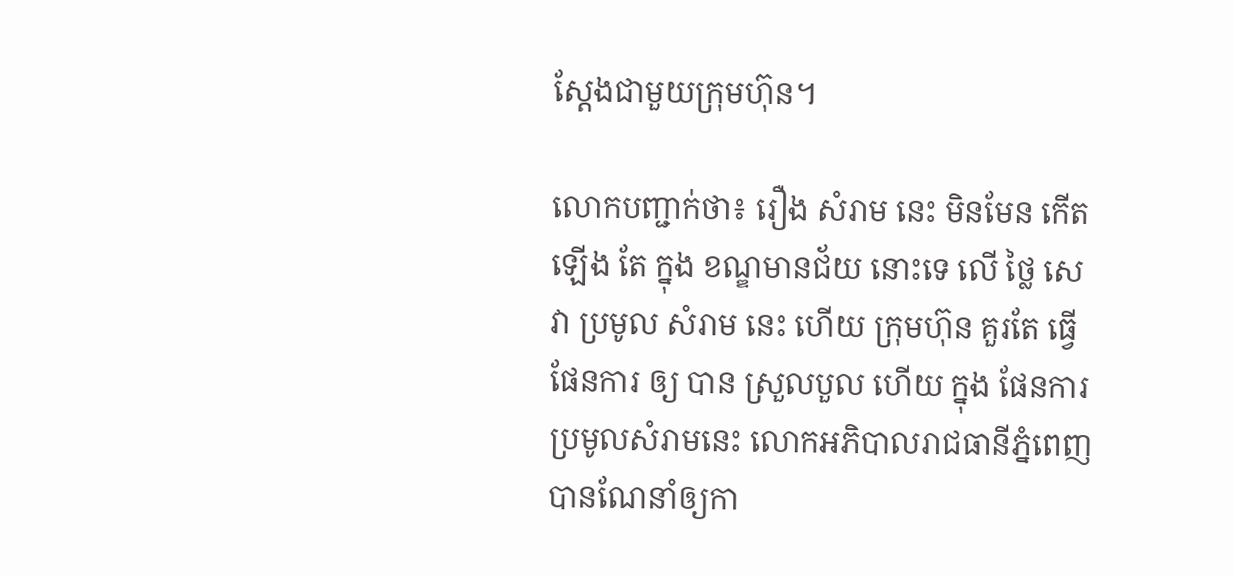ស្តែងជាមួយក្រុមហ៊ុន។

លោកបញ្ជាក់ថា៖ រឿង សំរាម នេះ មិនមែន កើតឡើង តែ ក្នុង ខណ្ឌមានជ័យ នោះទេ លើ ថ្លៃ សេវា ប្រមូល សំរាម នេះ ហើយ ក្រុមហ៊ុន គួរតែ ធ្វើ ផែនការ ឲ្យ បាន ស្រួលបួល ហើយ ក្នុង ផែនការ ប្រមូលសំរាមនេះ លោកអភិបាលរាជធានីភ្នំពេញ បានណែនាំឲ្យកា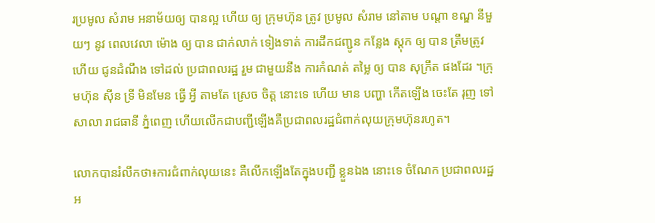រប្រមូល សំរាម អនាម័យឲ្យ បានល្អ ហើយ ឲ្យ ក្រុមហ៊ុន ត្រូវ ប្រមូល សំរាម នៅតាម បណ្តា ខណ្ឌ នីមួយៗ នូវ ពេលវេលា ម៉ោង ឲ្យ បាន ជាក់លាក់ ទៀងទាត់ ការដឹកជញ្ជូន កន្លែង ស្តុក ឲ្យ បាន ត្រឹមត្រូវ ហើយ ជូនដំណឹង ទៅដល់ ប្រជាពលរដ្ឋ រួម ជាមួយនឹង ការកំណត់ តម្លៃ ឲ្យ បាន សុក្រឹត ផងដែរ ។ក្រុមហ៊ុន ស៊ីន ទ្រី មិនមែន ធ្វើ អ្វី តាមតែ ស្រេច ចិត្ត នោះទេ ហើយ មាន បញ្ហា កើតឡើង ចេះតែ រុញ ទៅ សាលា រាជធានី ភ្នំពេញ ហើយលើកជាបញ្ជីឡើងគឺប្រជាពលរដ្ឋជំពាក់លុយក្រុមហ៊ុនរហូត។

លោកបានរំលឹកថា៖ការជំពាក់លុយនេះ គឺលើកឡើងតែក្នុងបញ្ជី ខ្លួនឯង នោះទេ ចំណែក ប្រជាពលរដ្ឋ អ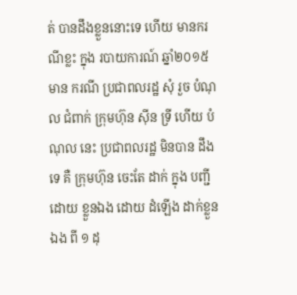ត់ បានដឹងខ្លួននោះទេ ហើយ មានករណីខ្លះ ក្នុង របាយការណ៍ ឆ្នាំ២០១៥ មាន ករណី ប្រជាពលរដ្ឋ សុំ រួច បំណុល ជំពាក់ ក្រុមហ៊ុន ស៊ីន ទ្រី ហើយ បំណុល នេះ ប្រជាពលរដ្ឋ មិនបាន ដឹង ទេ គឺ ក្រុមហ៊ុន ចេះតែ ដាក់ ក្នុង បញ្ជី ដោយ ខ្លួនឯង ដោយ ដំឡើង ដាក់ខ្លួន ឯង ពី ១ ដុ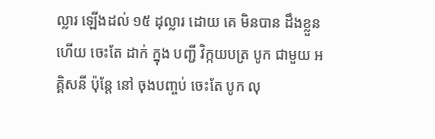ល្លារ ឡើងដល់ ១៥ ដុល្លារ ដោយ គេ មិនបាន ដឹងខ្លួន ហើយ ចេះតែ ដាក់ ក្នុង បញ្ជី វិក្កយបត្រ បូក ជាមួយ អគ្គិសនី ប៉ុន្តែ នៅ ចុងបញ្ចប់ ចេះតែ បូក លុ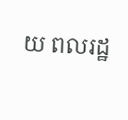យ ពលរដ្ឋ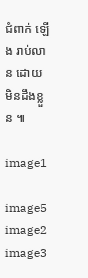ជំពាក់ ឡើង រាប់លាន ដោយ មិនដឹងខ្លួន ៕

image1

image5
image2 image3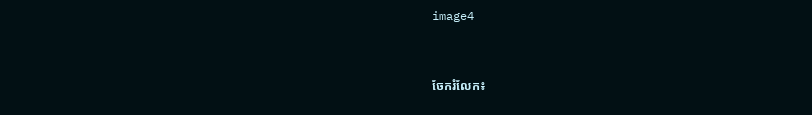image4


ចែករំលែក៖